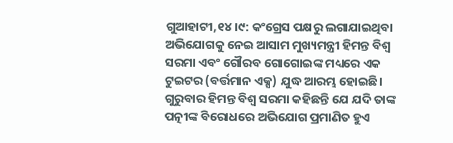ଗୁଆହାଟୀ,୧୪।୯: କଂଗ୍ରେସ ପକ୍ଷରୁ ଲଗାଯାଇଥିବା ଅଭିଯୋଗକୁ ନେଇ ଆସାମ ମୁଖ୍ୟମନ୍ତ୍ରୀ ହିମନ୍ତ ବିଶ୍ୱ ସରମା ଏବଂ ଗୌରବ ଗୋଗୋଇଙ୍କ ମଧ୍ୟରେ ଏକ ଟୁଇଟର (ବର୍ତ୍ତମାନ ଏକ୍ସ) ଯୁଦ୍ଧ ଆରମ୍ଭ ହୋଇଛି। ଗୁରୁବାର ହିମନ୍ତ ବିଶ୍ୱ ସରମା କହିଛନ୍ତି ଯେ ଯଦି ତାଙ୍କ ପତ୍ନୀଙ୍କ ବିରୋଧରେ ଅଭିଯୋଗ ପ୍ରମାଣିତ ହୁଏ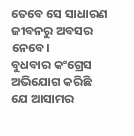ତେବେ ସେ ସାଧାରଣ ଜୀବନରୁ ଅବସର ନେବେ।
ବୁଧବାର କଂଗ୍ରେସ ଅଭିଯୋଗ କରିଛି ଯେ ଆସାମର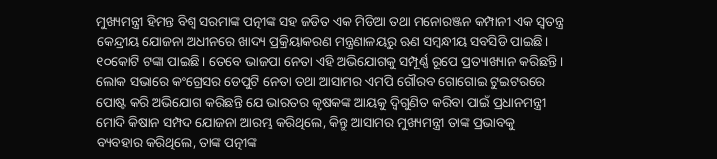ମୁଖ୍ୟମନ୍ତ୍ରୀ ହିମନ୍ତ ବିଶ୍ୱ ସରମାଙ୍କ ପତ୍ନୀଙ୍କ ସହ ଜଡିତ ଏକ ମିଡିଆ ତଥା ମନୋରଞ୍ଜନ କମ୍ପାନୀ ଏକ ସ୍ବତନ୍ତ୍ର କେନ୍ଦ୍ରୀୟ ଯୋଜନା ଅଧୀନରେ ଖାଦ୍ୟ ପ୍ରକ୍ରିୟାକରଣ ମନ୍ତ୍ରଣାଳୟରୁ ଋଣ ସମ୍ବନ୍ଧୀୟ ସବସିଡି ପାଇଛି। ୧୦କୋଟି ଟଙ୍କା ପାଇଛି। ତେବେ ଭାଜପା ନେତା ଏହି ଅଭିଯୋଗକୁ ସମ୍ପୂର୍ଣ୍ଣ ରୂପେ ପ୍ରତ୍ୟାଖ୍ୟାନ କରିଛନ୍ତି।
ଲୋକ ସଭାରେ କଂଗ୍ରେସର ଡେପୁଟି ନେତା ତଥା ଆସାମର ଏମପି ଗୌରବ ଗୋଗୋଇ ଟୁଇଟରରେ ପୋଷ୍ଟ କରି ଅଭିଯୋଗ କରିଛନ୍ତି ଯେ ଭାରତର କୃଷକଙ୍କ ଆୟକୁ ଦ୍ୱିଗୁଣିତ କରିବା ପାଇଁ ପ୍ରଧାନମନ୍ତ୍ରୀ ମୋଦି କିଷାନ ସମ୍ପଦ ଯୋଜନା ଆରମ୍ଭ କରିଥିଲେ, କିନ୍ତୁ ଆସାମର ମୁଖ୍ୟମନ୍ତ୍ରୀ ତାଙ୍କ ପ୍ରଭାବକୁ ବ୍ୟବହାର କରିଥିଲେ, ତାଙ୍କ ପତ୍ନୀଙ୍କ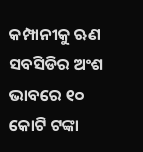କମ୍ପାନୀକୁ ଋଣ ସବସିଡିର ଅଂଶ ଭାବରେ ୧୦ କୋଟି ଟଙ୍କା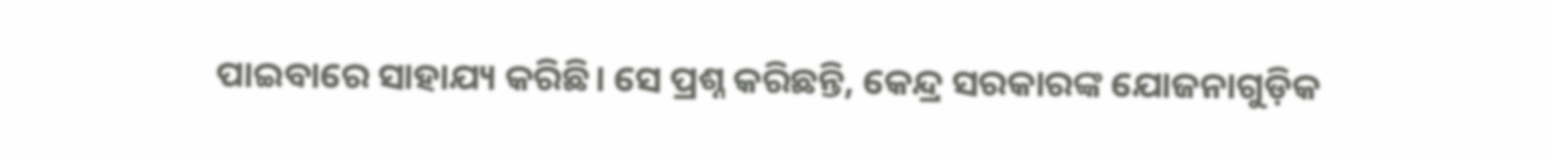ପାଇବାରେ ସାହାଯ୍ୟ କରିଛି। ସେ ପ୍ରଶ୍ନ କରିଛନ୍ତି, କେନ୍ଦ୍ର ସରକାରଙ୍କ ଯୋଜନାଗୁଡ଼ିକ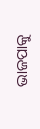ଭାଜପାକୁ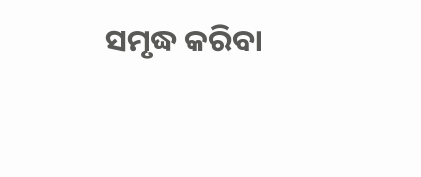ସମୃଦ୍ଧ କରିବା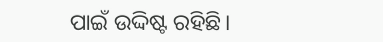ପାଇଁ ଉଦ୍ଦିଷ୍ଟ ରହିଛି।